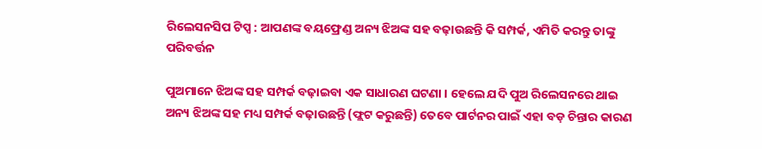ରିଲେସନସିପ ଟିପ୍ସ : ଆପଣଙ୍କ ବୟଫ୍ରେଣ୍ଡ ଅନ୍ୟ ଝିଅଙ୍କ ସହ ବଢ଼ାଉଛନ୍ତି କି ସମ୍ପର୍କ, ଏମିତି କରନ୍ତୁ ତାଙ୍କୁ ପରିବର୍ତ୍ତନ

ପୁଅମାନେ ଝିଅଙ୍କ ସହ ସମ୍ପର୍କ ବଢ଼ାଇବା ଏକ ସାଧାରଣ ଘଟଣା । ହେଲେ ଯଦି ପୁଅ ରିଲେସନରେ ଥାଇ ଅନ୍ୟ ଝିଅଙ୍କ ସହ ମଧ୍ୟ ସମ୍ପର୍କ ବଢ଼ାଉଛନ୍ତି (ଫ୍ଲଟ କରୁଛନ୍ତି) ତେବେ ପାର୍ଟନର ପାଇଁ ଏହା ବଡ଼ ଚିନ୍ତାର କାରଣ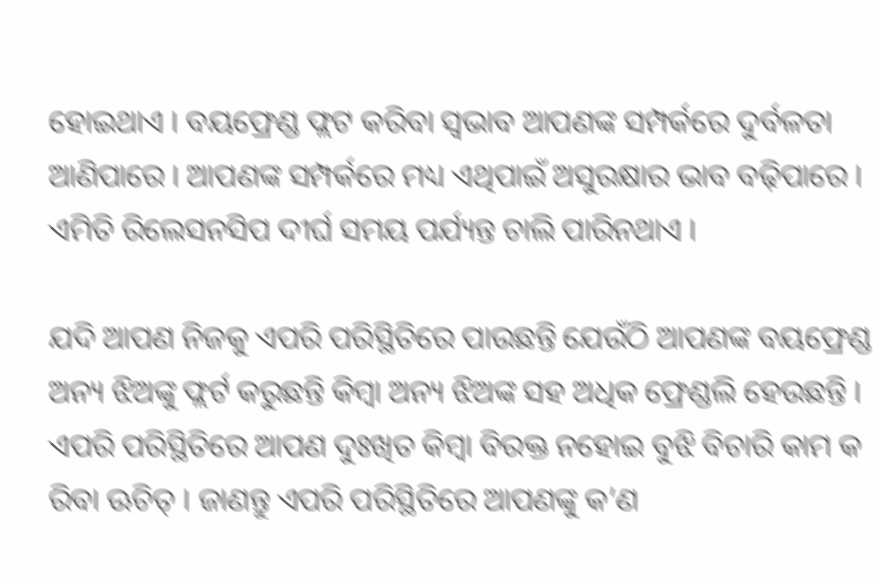ହୋଇଥାଏ । ବୟଫ୍ରେଣ୍ଡ ଫ୍ଲଟ କରିବା ସ୍ୱଭାବ ଆପଣଙ୍କ ସମ୍ପର୍କରେ ଦୁର୍ବଳତା ଆଣିପାରେ । ଆପଣଙ୍କ ସମ୍ପର୍କରେ ମଧ୍ୟ ଏଥିପାଇଁ ଅସୁରକ୍ଷାର ଭାବ ବଢ଼ିପାରେ । ଏମିତି ରିଲେସନସିପ ଦୀର୍ଘ ସମୟ ପର୍ଯ୍ୟନ୍ତ ଚାଲି ପାରିନଥାଏ ।

ଯଦି ଆପଣ ନିଜକୁ ଏପରି ପରିସ୍ଥିତିରେ ପାଉଛନ୍ତି ଯେଉଁଠି ଆପଣଙ୍କ ବୟଫ୍ରେଣ୍ଡ ଅନ୍ୟ ଝିଅଙ୍କୁ ଫ୍ଲର୍ଟ କରୁଛନ୍ତି କିମ୍ବା ଅନ୍ୟ ଝିଅଙ୍କ ସହ ଅଧିକ ଫ୍ରେଣ୍ଡଲି ହେଉଛନ୍ତି । ଏପରି ପରିସ୍ଥିତିରେ ଆପଣ ଦୁଃଖିତ କିମ୍ବା ବିରକ୍ତ ନହୋଇ ବୁଝି ବିଚାରି କାମ କ ରିବା ଊଚିତ୍‌ । ଜାଣନ୍ତୁ ଏପରି ପରିସ୍ଥିତିରେ ଆପଣଙ୍କୁ କ’ଣ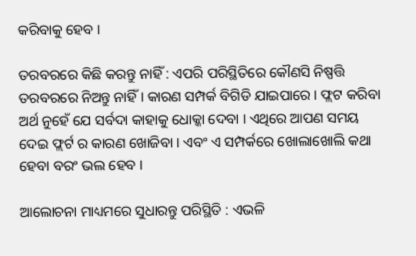କରିବାକୁ ହେବ ।

ତରବରରେ କିଛି କରନ୍ତୁ ନାହିଁ : ଏପରି ପରିସ୍ଥିତିରେ କୌଣସି ନିଷ୍ପତ୍ତି ତରବରରେ ନିଅନ୍ତୁ ନାହିଁ । କାରଣ ସମ୍ପର୍କ ବିଗିଡି ଯାଇପାରେ । ଫ୍ଲଟ କରିବା ଅର୍ଥ ନୁହେଁ ଯେ ସର୍ବଦା କାହାକୁ ଧୋକ୍କା ଦେବା । ଏଥିରେ ଆପଣ ସମୟ ଦେଇ ଫ୍ଲର୍ଟ ର କାରଣ ଖୋଜିବା । ଏବଂ ଏ ସମ୍ପର୍କରେ ଖୋଲାଖୋଲି କଥା ହେବା ବରଂ ଭଲ ହେବ ।

ଆଲୋଚନା ମାଧ୍ୟମରେ ସୁଧାରନ୍ତୁ ପରିସ୍ଥିତି : ଏଭଳି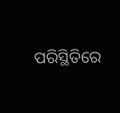ପରିସ୍ଥିତିରେ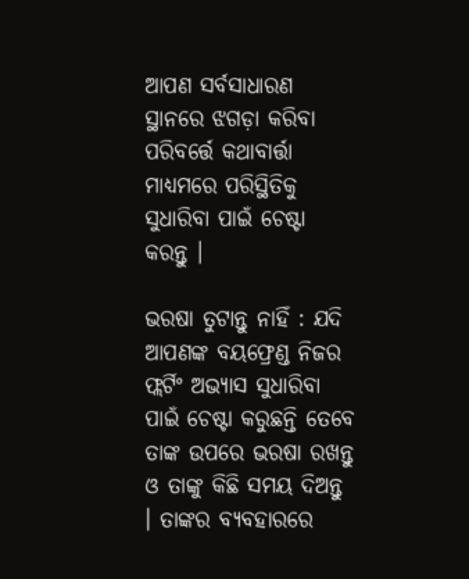ଆପଣ ସର୍ବସାଧାରଣ ସ୍ଥାନରେ ଝଗଡ଼ା କରିବା ପରିବର୍ତ୍ତେ କଥାବାର୍ତ୍ତା ମାଧ୍ୟମରେ ପରିସ୍ଥିତିକୁ ସୁଧାରିବା ପାଇଁ ଚେଷ୍ଟା କରନ୍ତୁ ।

ଭରଷା ତୁଟାନ୍ତୁ ନାହିଁ : ଯଦି ଆପଣଙ୍କ ବୟଫ୍ରେଣ୍ଡ ନିଜର ଫ୍ଲର୍ଟିଂ ଅଭ୍ୟାସ ସୁଧାରିବା ପାଇଁ ଚେଷ୍ଟା କରୁଛନ୍ତି ତେବେ ତାଙ୍କ ଉପରେ ଭରଷା ରଖନ୍ତୁ ଓ ତାଙ୍କୁ କିଛି ସମୟ ଦିଅନ୍ତୁ । ତାଙ୍କର ବ୍ୟବହାରରେ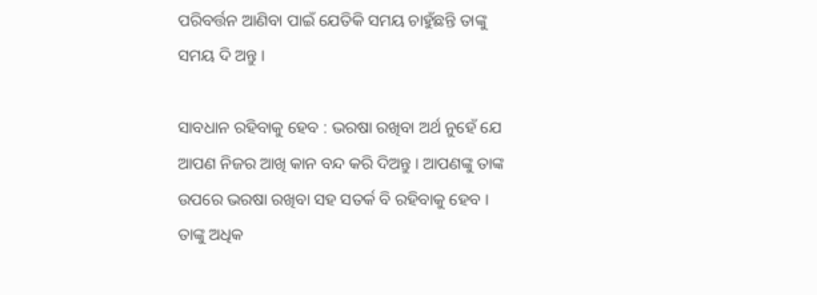ପରିବର୍ତ୍ତନ ଆଣିବା ପାଇଁ ଯେତିକି ସମୟ ଚାହୁଁଛନ୍ତି ତାଙ୍କୁ ସମୟ ଦି ଅନ୍ତୁ ।

ସାବଧାନ ରହିବାକୁ ହେବ : ଭରଷା ରଖିବା ଅର୍ଥ ନୁହେଁ ଯେ ଆପଣ ନିଜର ଆଖି କାନ ବନ୍ଦ କରି ଦିଅନ୍ତୁ । ଆପଣଙ୍କୁ ତାଙ୍କ ଉପରେ ଭରଷା ରଖିବା ସହ ସତର୍କ ବି ରହିବାକୁ ହେବ । ତାଙ୍କୁ ଅଧିକ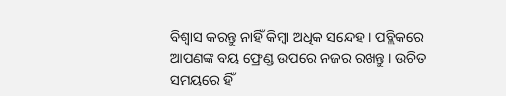ବିଶ୍ୱାସ କରନ୍ତୁ ନାହିଁ କିମ୍ବା ଅଧିକ ସନ୍ଦେହ । ପବ୍ଲିକରେ ଆପଣଙ୍କ ବୟ ଫ୍ରେଣ୍ଡ ଉପରେ ନଜର ରଖନ୍ତୁ । ଉଚିତ ସମୟରେ ହିଁ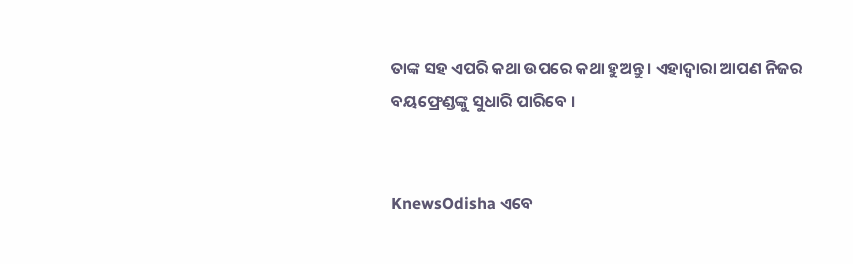ତାଙ୍କ ସହ ଏପରି କଥା ଉପରେ କଥା ହୁଅନ୍ତୁ । ଏହାଦ୍ୱାରା ଆପଣ ନିଜର ବୟଫ୍ରେଣ୍ଡଙ୍କୁ ସୁଧାରି ପାରିବେ ।


KnewsOdisha ଏବେ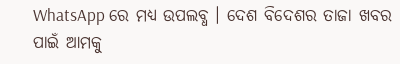WhatsApp ରେ ମଧ୍ୟ ଉପଲବ୍ଧ । ଦେଶ ବିଦେଶର ତାଜା ଖବର ପାଇଁ ଆମକୁ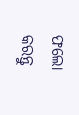ଫଲୋ କରନ୍ତୁ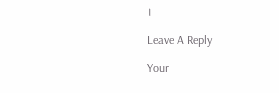।

Leave A Reply

Your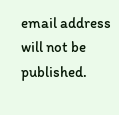email address will not be published.